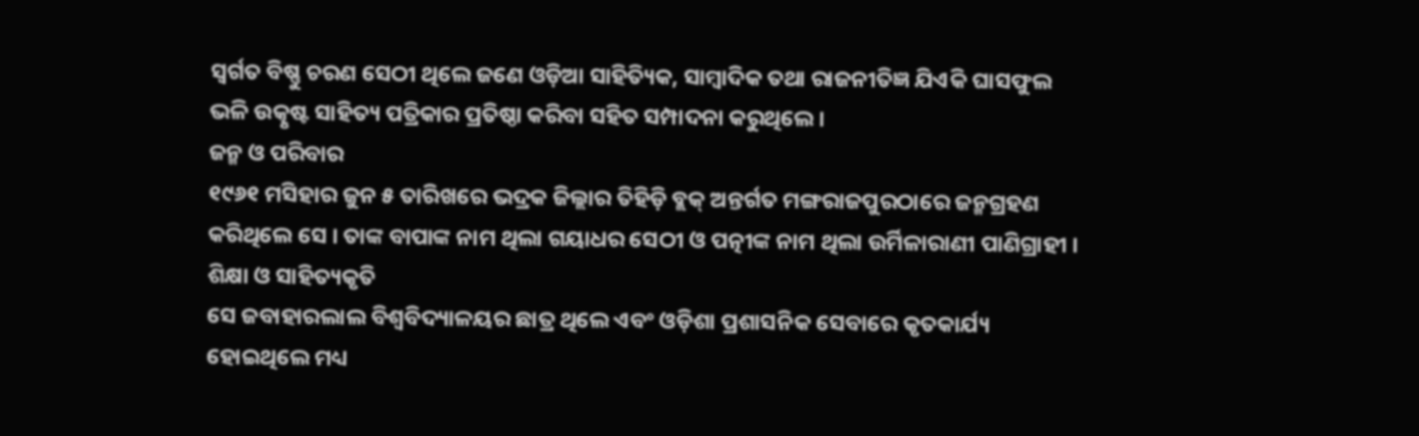ସ୍ୱର୍ଗତ ବିଷ୍ଣୁ ଚରଣ ସେଠୀ ଥିଲେ ଜଣେ ଓଡ଼ିଆ ସାହିତ୍ୟିକ, ସାମ୍ବାଦିକ ତଥା ରାଜନୀତିଜ୍ଞ ଯିଏକି ଘାସଫୁଲ ଭଳି ଉତ୍କୃଷ୍ଟ ସାହିତ୍ୟ ପତ୍ରିକାର ପ୍ରତିଷ୍ଠା କରିବା ସହିତ ସମ୍ପାଦନା କରୁଥିଲେ ।
ଜନ୍ମ ଓ ପରିବାର
୧୯୬୧ ମସିହାର ଜୁନ ୫ ତାରିଖରେ ଭଦ୍ରକ ଜିଲ୍ଲାର ତିହିଡ଼ି ବ୍ଲକ୍ ଅନ୍ତର୍ଗତ ମଙ୍ଗରାଜପୁରଠାରେ ଜନ୍ମଗ୍ରହଣ କରିଥିଲେ ସେ । ତାଙ୍କ ବାପାଙ୍କ ନାମ ଥିଲା ଗୟାଧର ସେଠୀ ଓ ପତ୍ନୀଙ୍କ ନାମ ଥିଲା ଉର୍ମିଳାରାଣୀ ପାଣିଗ୍ରାହୀ ।
ଶିକ୍ଷା ଓ ସାହିତ୍ୟକୃତି
ସେ ଜବାହାରଲାଲ ବିଶ୍ୱବିଦ୍ୟାଳୟର ଛାତ୍ର ଥିଲେ ଏବଂ ଓଡ଼ିଶା ପ୍ରଶାସନିକ ସେବାରେ କୃତକାର୍ଯ୍ୟ ହୋଇଥିଲେ ମଧ୍ୟ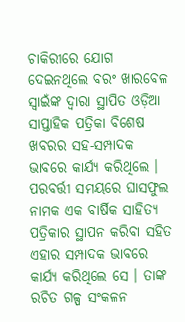ଚାକିରୀରେ ଯୋଗ ଦେଇନଥିଲେ ବରଂ ଖାରବେଳ ସ୍ୱାଇଁଙ୍କ ଦ୍ୱାରା ସ୍ଥାପିତ ଓଡ଼ିଆ ସାପ୍ତାହିକ ପତ୍ରିକା ବିଶେଷ ଖବରର ସହ-ସମ୍ପାଦକ ଭାବରେ କାର୍ଯ୍ୟ କରିଥିଲେ ।
ପରବର୍ତ୍ତୀ ସମୟରେ ଘାସଫୁଲ ନାମକ ଏକ ବାର୍ଷିକ ସାହିତ୍ୟ ପତ୍ରିକାର ସ୍ଥାପନ କରିବା ସହିତ ଏହାର ସମ୍ପାଦକ ଭାବରେ କାର୍ଯ୍ୟ କରିଥିଲେ ସେ । ତାଙ୍କ ରଚିତ ଗଳ୍ପ ସଂକଳନ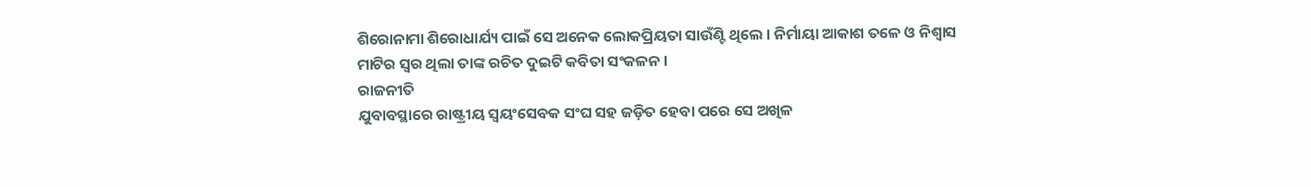ଶିରୋନାମା ଶିରୋଧାର୍ଯ୍ୟ ପାଇଁ ସେ ଅନେକ ଲୋକପ୍ରିୟତା ସାଉଁଣ୍ଟି ଥିଲେ । ନିର୍ମାୟା ଆକାଶ ତଳେ ଓ ନିଶ୍ୱାସ ମାଟିର ସ୍ୱର ଥିଲା ତାଙ୍କ ରଚିତ ଦୁଇଟି କବିତା ସଂକଳନ ।
ରାଜନୀତି
ଯୁବାବସ୍ଥାରେ ରାଷ୍ଟ୍ରୀୟ ସ୍ୱୟଂସେବକ ସଂଘ ସହ ଜଡ଼ିତ ହେବା ପରେ ସେ ଅଖିଳ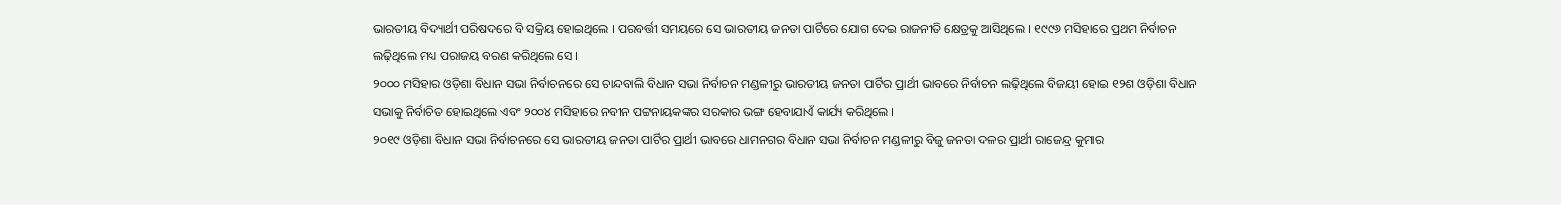ଭାରତୀୟ ବିଦ୍ୟାର୍ଥୀ ପରିଷଦରେ ବି ସକ୍ରିୟ ହୋଇଥିଲେ । ପରବର୍ତ୍ତୀ ସମୟରେ ସେ ଭାରତୀୟ ଜନତା ପାର୍ଟିରେ ଯୋଗ ଦେଇ ରାଜନୀତି କ୍ଷେତ୍ରକୁ ଆସିଥିଲେ । ୧୯୯୬ ମସିହାରେ ପ୍ରଥମ ନିର୍ବାଚନ ଲଢ଼ିଥିଲେ ମଧ୍ୟ ପରାଜୟ ବରଣ କରିଥିଲେ ସେ ।
୨୦୦୦ ମସିହାର ଓଡ଼ିଶା ବିଧାନ ସଭା ନିର୍ବାଚନରେ ସେ ଚାନ୍ଦବାଲି ବିଧାନ ସଭା ନିର୍ବାଚନ ମଣ୍ଡଳୀରୁ ଭାରତୀୟ ଜନତା ପାର୍ଟିର ପ୍ରାର୍ଥୀ ଭାବରେ ନିର୍ବାଚନ ଲଢ଼ିଥିଲେ ବିଜୟୀ ହୋଇ ୧୨ଶ ଓଡ଼ିଶା ବିଧାନ ସଭାକୁ ନିର୍ବାଚିତ ହୋଇଥିଲେ ଏବଂ ୨୦୦୪ ମସିହାରେ ନବୀନ ପଟ୍ଟନାୟକଙ୍କର ସରକାର ଭଙ୍ଗ ହେବାଯାଏଁ କାର୍ଯ୍ୟ କରିଥିଲେ ।
୨୦୧୯ ଓଡ଼ିଶା ବିଧାନ ସଭା ନିର୍ବାଚନରେ ସେ ଭାରତୀୟ ଜନତା ପାର୍ଟିର ପ୍ରାର୍ଥୀ ଭାବରେ ଧାମନଗର ବିଧାନ ସଭା ନିର୍ବାଚନ ମଣ୍ଡଳୀରୁ ବିଜୁ ଜନତା ଦଳର ପ୍ରାର୍ଥୀ ରାଜେନ୍ଦ୍ର କୁମାର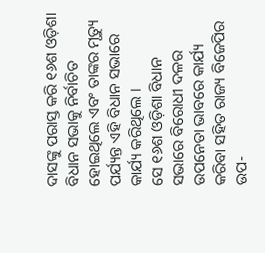ଦାସଙ୍କୁ ପରାସ୍ତ କରି ୧୬ଶ ଓଡ଼ିଶା ବିଧାନ ସଭାକୁ ନିର୍ବାଚିତ ହୋଇଥିଲେ ଏବଂ ତାଙ୍କର ମୃତ୍ୟୁ ପର୍ଯ୍ୟନ୍ତ ଏହି ବିଧାନ ସଭାରେ କାର୍ଯ୍ୟ କରିଥିଲେ ।
ସେ ୧୬ଶ ଓଡ଼ିଶା ବିଧାନ ସଭାରେ ବିରୋଧୀ ଦଳର ଉପନେତା ଭାବରେ କାର୍ଯ୍ୟ କରିବା ସହିତ ରାଜ୍ୟ ବିଜେପିର ଉପ-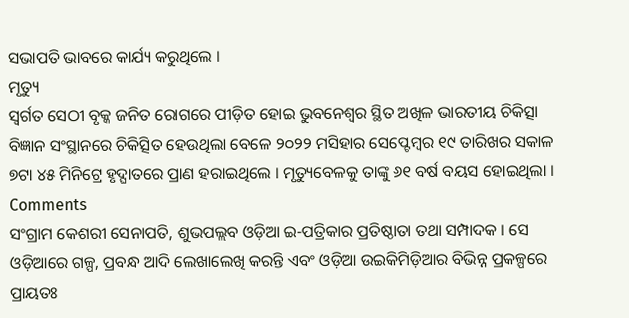ସଭାପତି ଭାବରେ କାର୍ଯ୍ୟ କରୁଥିଲେ ।
ମୃତ୍ୟୁ
ସ୍ୱର୍ଗତ ସେଠୀ ବୃକ୍କ ଜନିତ ରୋଗରେ ପୀଡ଼ିତ ହୋଇ ଭୁବନେଶ୍ୱର ସ୍ଥିତ ଅଖିଳ ଭାରତୀୟ ଚିକିତ୍ସା ବିଜ୍ଞାନ ସଂସ୍ଥାନରେ ଚିକିତ୍ସିତ ହେଉଥିଲା ବେଳେ ୨୦୨୨ ମସିହାର ସେପ୍ଟେମ୍ବର ୧୯ ତାରିଖର ସକାଳ ୭ଟା ୪୫ ମିନିଟ୍ରେ ହୃଦ୍ଘାତରେ ପ୍ରାଣ ହରାଇଥିଲେ । ମୃତ୍ୟୁବେଳକୁ ତାଙ୍କୁ ୬୧ ବର୍ଷ ବୟସ ହୋଇଥିଲା ।
Comments
ସଂଗ୍ରାମ କେଶରୀ ସେନାପତି, ଶୁଭପଲ୍ଲବ ଓଡ଼ିଆ ଇ-ପତ୍ରିକାର ପ୍ରତିଷ୍ଠାତା ତଥା ସମ୍ପାଦକ । ସେ ଓଡ଼ିଆରେ ଗଳ୍ପ, ପ୍ରବନ୍ଧ ଆଦି ଲେଖାଲେଖି କରନ୍ତି ଏବଂ ଓଡ଼ିଆ ଉଇକିମିଡ଼ିଆର ବିଭିନ୍ନ ପ୍ରକଳ୍ପରେ ପ୍ରାୟତଃ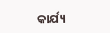କାର୍ଯ୍ୟ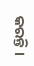କରନ୍ତି ।